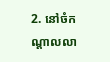2. នៅចំកណ្ដាលលា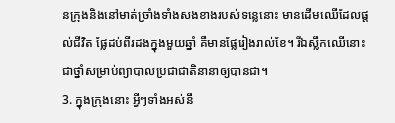នក្រុងនិងនៅមាត់ច្រាំងទាំងសងខាងរបស់ទន្លេនោះ មានដើមឈើដែលផ្ដល់ជីវិត ផ្លែដប់ពីរដងក្នុងមួយឆ្នាំ គឺមានផ្លែរៀងរាល់ខែ។ រីឯស្លឹកឈើនោះជាថ្នាំសម្រាប់ព្យាបាលប្រជាជាតិនានាឲ្យបានជា។
3. ក្នុងក្រុងនោះ អ្វីៗទាំងអស់នឹ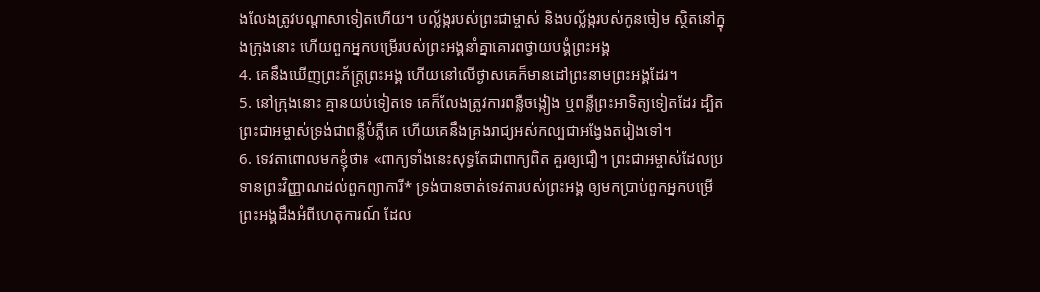ងលែងត្រូវបណ្ដាសាទៀតហើយ។ បល្ល័ង្ករបស់ព្រះជាម្ចាស់ និងបល្ល័ង្ករបស់កូនចៀម ស្ថិតនៅក្នុងក្រុងនោះ ហើយពួកអ្នកបម្រើរបស់ព្រះអង្គនាំគ្នាគោរពថ្វាយបង្គំព្រះអង្គ
4. គេនឹងឃើញព្រះភ័ក្ត្រព្រះអង្គ ហើយនៅលើថ្ងាសគេក៏មានដៅព្រះនាមព្រះអង្គដែរ។
5. នៅក្រុងនោះ គ្មានយប់ទៀតទេ គេក៏លែងត្រូវការពន្លឺចង្កៀង ឬពន្លឺព្រះអាទិត្យទៀតដែរ ដ្បិតព្រះជាអម្ចាស់ទ្រង់ជាពន្លឺបំភ្លឺគេ ហើយគេនឹងគ្រងរាជ្យអស់កល្បជាអង្វែងតរៀងទៅ។
6. ទេវតាពោលមកខ្ញុំថា៖ «ពាក្យទាំងនេះសុទ្ធតែជាពាក្យពិត គួរឲ្យជឿ។ ព្រះជាអម្ចាស់ដែលប្រទានព្រះវិញ្ញាណដល់ពួកព្យាការី* ទ្រង់បានចាត់ទេវតារបស់ព្រះអង្គ ឲ្យមកប្រាប់ពួកអ្នកបម្រើព្រះអង្គដឹងអំពីហេតុការណ៍ ដែល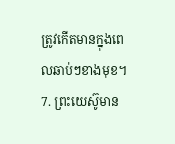ត្រូវកើតមានក្នុងពេលឆាប់ៗខាងមុខ។
7. ព្រះយេស៊ូមាន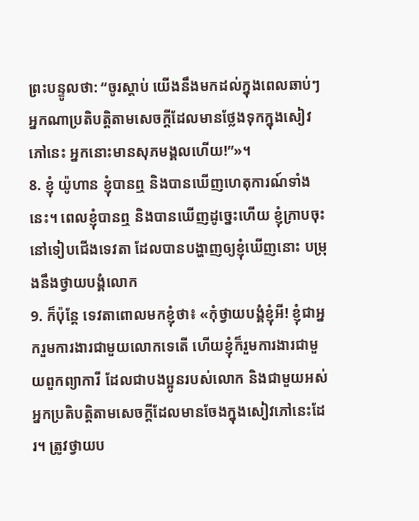ព្រះបន្ទូលថា: “ចូរស្ដាប់ យើងនឹងមកដល់ក្នុងពេលឆាប់ៗ អ្នកណាប្រតិបត្តិតាមសេចក្ដីដែលមានថ្លែងទុកក្នុងសៀវភៅនេះ អ្នកនោះមានសុភមង្គលហើយ!”»។
8. ខ្ញុំ យ៉ូហាន ខ្ញុំបានឮ និងបានឃើញហេតុការណ៍ទាំងនេះ។ ពេលខ្ញុំបានឮ និងបានឃើញដូច្នេះហើយ ខ្ញុំក្រាបចុះនៅទៀបជើងទេវតា ដែលបានបង្ហាញឲ្យខ្ញុំឃើញនោះ បម្រុងនឹងថ្វាយបង្គំលោក
9. ក៏ប៉ុន្តែ ទេវតាពោលមកខ្ញុំថា៖ «កុំថ្វាយបង្គំខ្ញុំអី! ខ្ញុំជាអ្នករួមការងារជាមួយលោកទេតើ ហើយខ្ញុំក៏រួមការងារជាមួយពួកព្យាការី ដែលជាបងប្អូនរបស់លោក និងជាមួយអស់អ្នកប្រតិបត្តិតាមសេចក្ដីដែលមានចែងក្នុងសៀវភៅនេះដែរ។ ត្រូវថ្វាយប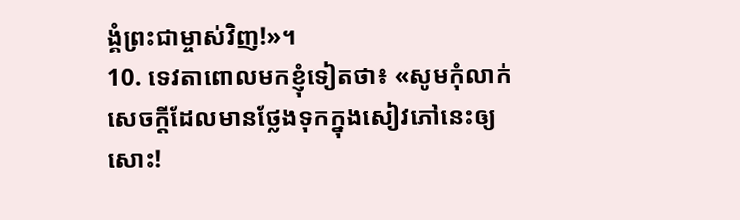ង្គំព្រះជាម្ចាស់វិញ!»។
10. ទេវតាពោលមកខ្ញុំទៀតថា៖ «សូមកុំលាក់សេចក្ដីដែលមានថ្លែងទុកក្នុងសៀវភៅនេះឲ្យសោះ!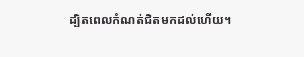ដ្បិតពេលកំណត់ជិតមកដល់ហើយ។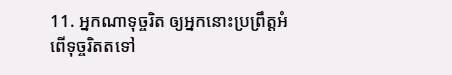11. អ្នកណាទុច្ចរិត ឲ្យអ្នកនោះប្រព្រឹត្តអំពើទុច្ចរិតតទៅ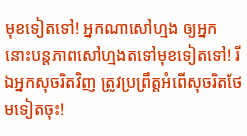មុខទៀតទៅ! អ្នកណាសៅហ្មង ឲ្យអ្នកនោះបន្តភាពសៅហ្មងតទៅមុខទៀតទៅ! រីឯអ្នកសុចរិតវិញ ត្រូវប្រព្រឹត្តអំពើសុចរិតថែមទៀតចុះ!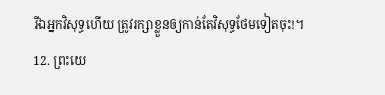រីឯអ្នកវិសុទ្ធហើយ ត្រូវរក្សាខ្លួនឲ្យកាន់តែវិសុទ្ធថែមទៀតចុះ!។
12. ព្រះយេ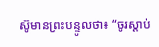ស៊ូមានព្រះបន្ទូលថា៖ “ចូរស្ដាប់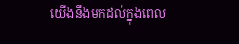យើងនឹងមកដល់ក្នុងពេល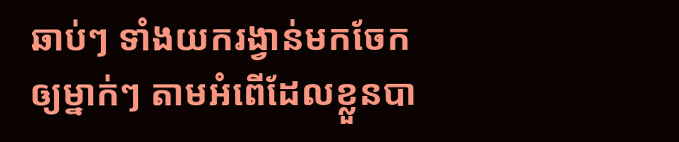ឆាប់ៗ ទាំងយករង្វាន់មកចែកឲ្យម្នាក់ៗ តាមអំពើដែលខ្លួនបា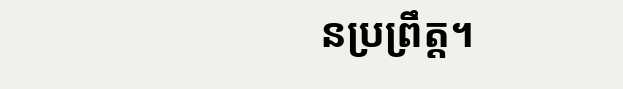នប្រព្រឹត្ត។